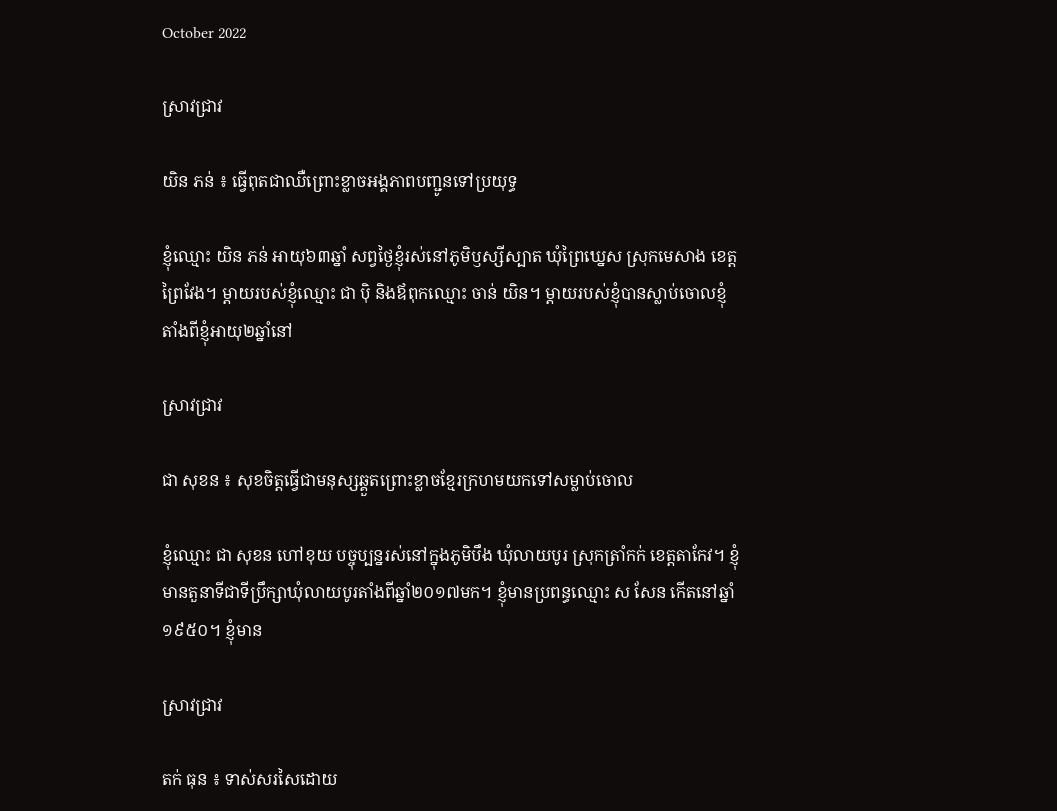October 2022

ស្រាវជ្រាវ

យិន ភន់ ៖ ធ្វើពុតជាឈឺព្រោះខ្លាចអង្គភាពបញ្ជូនទៅប្រយុទ្ធ

ខ្ញុំឈ្មោះ យិន ភន់ អាយុ៦៣ឆ្នាំ សព្វថ្ងៃខ្ញុំរស់នៅភូមិឫស្សីស្បាត ឃុំព្រៃឃ្នេស ស្រុកមេសាង ខេត្តព្រៃវែង។ ម្តាយរបស់ខ្ញុំឈ្មោះ ជា ប៉ិ និងឪពុកឈ្មោះ ចាន់ យិន។ ម្តាយរបស់ខ្ញុំបានស្លាប់ចោលខ្ញុំតាំងពីខ្ញុំអាយុ២ឆ្នាំនៅ

ស្រាវជ្រាវ

ជា សុខន ៖ សុខចិត្តធ្វើជាមនុស្សឆ្គួតព្រោះខ្លាចខ្មែរក្រហមយកទៅសម្លាប់ចោល

ខ្ញុំឈ្មោះ ជា សុខន ហៅខុយ បច្ចុប្បន្នរស់នៅក្នុងភូមិបឹង ឃុំលាយបូរ ស្រុកត្រាំកក់ ខេត្តតាកែវ។ ខ្ញុំមានតួនាទីជាទីប្រឹក្សាឃុំលាយបូរតាំងពីឆ្នាំ២០១៧មក។ ខ្ញុំមានប្រពន្ធឈ្មោះ ស សែន កើតនៅឆ្នាំ១៩៥០។ ខ្ញុំមាន

ស្រាវជ្រាវ

តក់ ធុន ៖ ទាស់សរសៃដោយ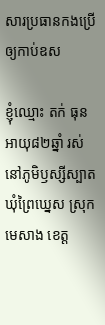សារប្រធានកងប្រើឲ្យកាប់ឧស

ខ្ញុំឈ្មោះ តក់ ធុន អាយុ៨២ឆ្នាំ រស់នៅភូមិឫស្សីស្បាត ឃុំព្រៃឃ្នេស ស្រុកមេសាង ខេត្ត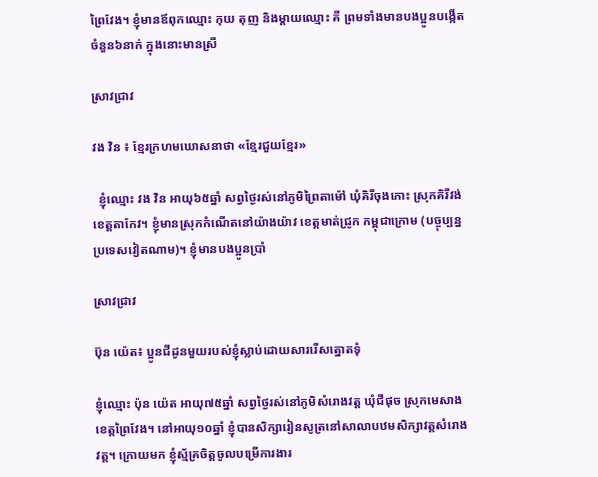ព្រៃវែង។ ខ្ញុំមានឪពុកឈ្មោះ កុយ តុញ និងម្ដាយឈ្មោះ គី ព្រមទាំងមានបងប្អូនបង្កើតចំនួន៦នាក់ ក្នុងនោះមានស្រី

ស្រាវជ្រាវ

វង វិន ៖ ខ្មែរក្រហមឃោសនាថា «ខ្មែរជួយខ្មែរ»

  ខ្ញុំឈ្មោះ វង វិន អាយុ៦៥ឆ្នាំ សព្វថ្ងៃរស់នៅភូមិព្រៃតាម៉ៅ ឃុំគិរីចុងកោះ ស្រុកគិរីវង់ ខេត្តតាកែវ។ ខ្ញុំមានស្រុកកំណើតនៅយ៉ាងយ៉ាវ ខេត្តមាត់ជ្រូក កម្ពុជាក្រោម (បច្ចុប្បន្នប្រទេសវៀតណាម)។ ខ្ញុំមានបងប្អូនប្រាំ

ស្រាវជ្រាវ

ប៊ុន យ៉េត៖ ប្អូនជីដូនមួយរបស់ខ្ញុំស្លាប់ដោយសាររើសត្នោតទុំ

ខ្ញុំឈ្មោះ ប៉ុន យ៉េត អាយុ៧៥ឆ្នាំ សព្វថ្ងៃរស់នៅភូមិសំរោងវត្ត ឃុំជីផុច ស្រុកមេសាង ខេត្តព្រៃវែង។ នៅអាយុ១០ឆ្នាំ ខ្ញុំបានសិក្សារៀនសូត្រនៅសាលាបឋមសិក្សាវត្តសំរោងវត្ត។ ក្រោយមក ខ្ញុំស្ម័គ្រចិត្តចូលបម្រើការងារ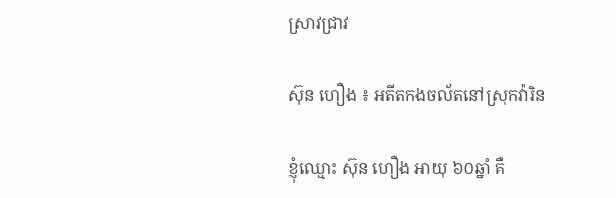ស្រាវជ្រាវ

ស៊ុន ហឿង ៖ អតីតកងចល័តនៅស្រុកវ៉ារិន

ខ្ញុំឈ្មោះ ស៊ុន ហឿង អាយុ ៦០ឆ្នាំ គឺ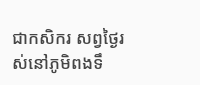ជាកសិករ សព្វថ្ងៃរស់នៅភូមិពងទឹ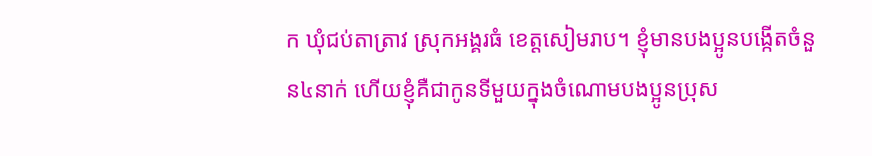ក ឃុំជប់តាត្រាវ ស្រុកអង្គរធំ ខេត្តសៀមរាប។ ខ្ញុំមានបងប្អូនបង្កើតចំនួន៤នាក់ ហើយខ្ញុំគឺជាកូនទីមួយក្នុងចំណោមបងប្អូនប្រុស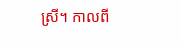ស្រី។ កាលពី